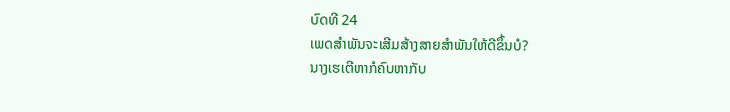ບົດທີ 24
ເພດສຳພັນຈະເສີມສ້າງສາຍສຳພັນໃຫ້ດີຂຶ້ນບໍ?
ນາງເຮເຕີຫາກໍຄົບຫາກັບ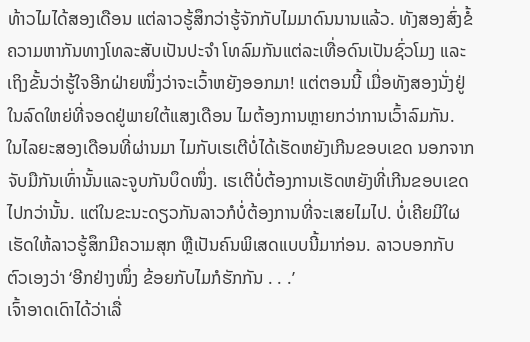ທ້າວໄມໄດ້ສອງເດືອນ ແຕ່ລາວຮູ້ສຶກວ່າຮູ້ຈັກກັບໄມມາດົນນານແລ້ວ. ທັງສອງສົ່ງຂໍ້ຄວາມຫາກັນທາງໂທລະສັບເປັນປະຈຳ ໂທລົມກັນແຕ່ລະເທື່ອດົນເປັນຊົ່ວໂມງ ແລະເຖິງຂັ້ນວ່າຮູ້ໃຈອີກຝ່າຍໜຶ່ງວ່າຈະເວົ້າຫຍັງອອກມາ! ແຕ່ຕອນນີ້ ເມື່ອທັງສອງນັ່ງຢູ່ໃນລົດໃຫຍ່ທີ່ຈອດຢູ່ພາຍໃຕ້ແສງເດືອນ ໄມຕ້ອງການຫຼາຍກວ່າການເວົ້າລົມກັນ.
ໃນໄລຍະສອງເດືອນທີ່ຜ່ານມາ ໄມກັບເຮເຕີບໍ່ໄດ້ເຮັດຫຍັງເກີນຂອບເຂດ ນອກຈາກຈັບມືກັນເທົ່ານັ້ນແລະຈູບກັນບຶດໜຶ່ງ. ເຮເຕີບໍ່ຕ້ອງການເຮັດຫຍັງທີ່ເກີນຂອບເຂດໄປກວ່ານັ້ນ. ແຕ່ໃນຂະນະດຽວກັນລາວກໍບໍ່ຕ້ອງການທີ່ຈະເສຍໄມໄປ. ບໍ່ເຄີຍມີໃຜເຮັດໃຫ້ລາວຮູ້ສຶກມີຄວາມສຸກ ຫຼືເປັນຄົນພິເສດແບບນີ້ມາກ່ອນ. ລາວບອກກັບຕົວເອງວ່າ ‘ອີກຢ່າງໜຶ່ງ ຂ້ອຍກັບໄມກໍຮັກກັນ . . .’
ເຈົ້າອາດເດົາໄດ້ວ່າເລື່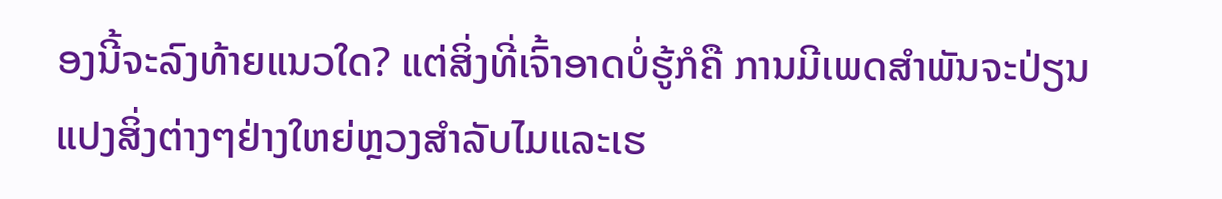ອງນີ້ຈະລົງທ້າຍແນວໃດ? ແຕ່ສິ່ງທີ່ເຈົ້າອາດບໍ່ຮູ້ກໍຄື ການມີເພດສຳພັນຈະປ່ຽນແປງສິ່ງຕ່າງໆຢ່າງໃຫຍ່ຫຼວງສຳລັບໄມແລະເຮ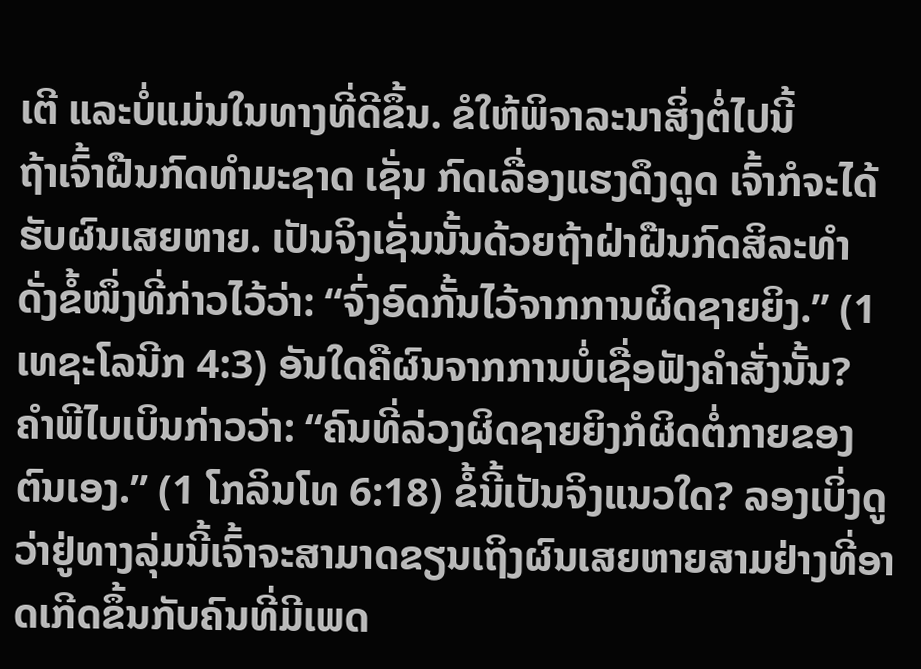ເຕີ ແລະບໍ່ແມ່ນໃນທາງທີ່ດີຂຶ້ນ. ຂໍໃຫ້ພິຈາລະນາສິ່ງຕໍ່ໄປນີ້
ຖ້າເຈົ້າຝືນກົດທຳມະຊາດ ເຊັ່ນ ກົດເລື່ອງແຮງດຶງດູດ ເຈົ້າກໍຈະໄດ້ຮັບຜົນເສຍຫາຍ. ເປັນຈິງເຊັ່ນນັ້ນດ້ວຍຖ້າຝ່າຝືນກົດສິລະທຳ ດັ່ງຂໍ້ໜຶ່ງທີ່ກ່າວໄວ້ວ່າ: “ຈົ່ງອົດກັ້ນໄວ້ຈາກການຜິດຊາຍຍິງ.” (1 ເທຊະໂລນີກ 4:3) ອັນໃດຄືຜົນຈາກການບໍ່ເຊື່ອຟັງຄຳສັ່ງນັ້ນ? ຄຳພີໄບເບິນກ່າວວ່າ: “ຄົນທີ່ລ່ວງຜິດຊາຍຍິງກໍຜິດຕໍ່ກາຍຂອງຕົນເອງ.” (1 ໂກລິນໂທ 6:18) ຂໍ້ນີ້ເປັນຈິງແນວໃດ? ລອງເບິ່ງດູວ່າຢູ່ທາງລຸ່ມນີ້ເຈົ້າຈະສາມາດຂຽນເຖິງຜົນເສຍຫາຍສາມຢ່າງທີ່ອາດເກີດຂຶ້ນກັບຄົນທີ່ມີເພດ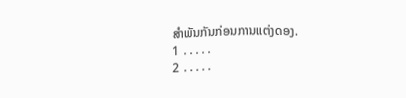ສຳພັນກັນກ່ອນການແຕ່ງດອງ.
1 ․․․․․
2 ․․․․․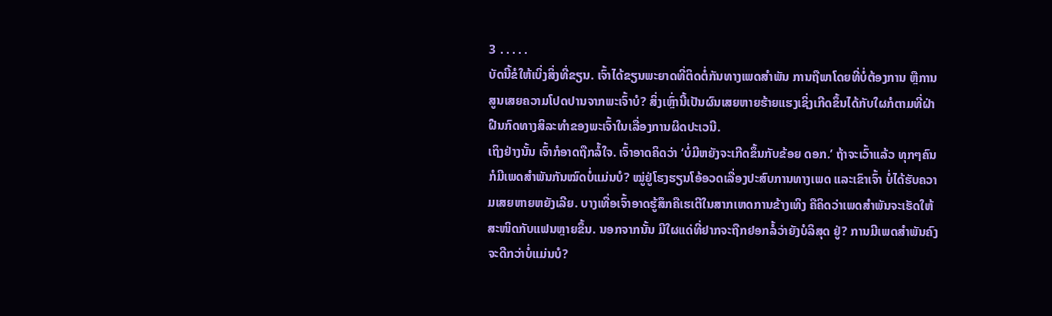3 ․․․․․
ບັດນີ້ຂໍໃຫ້ເບິ່ງສິ່ງທີ່ຂຽນ. ເຈົ້າໄດ້ຂຽນພະຍາດທີ່ຕິດຕໍ່ກັນທາງເພດສຳພັນ ການຖືພາໂດຍທີ່ບໍ່ຕ້ອງການ ຫຼືການສູນເສຍຄວາມໂປດປານຈາກພະເຈົ້າບໍ? ສິ່ງເຫຼົ່ານີ້ເປັນຜົນເສຍຫາຍຮ້າຍແຮງເຊິ່ງເກີດຂຶ້ນໄດ້ກັບໃຜກໍຕາມທີ່ຝ່າຝືນກົດທາງສິລະທຳຂອງພະເຈົ້າໃນເລື່ອງການຜິດປະເວນີ.
ເຖິງຢ່າງນັ້ນ ເຈົ້າກໍອາດຖືກລໍ້ໃຈ. ເຈົ້າອາດຄິດວ່າ ‘ບໍ່ມີຫຍັງຈະເກີດຂຶ້ນກັບຂ້ອຍ ດອກ.’ ຖ້າຈະເວົ້າແລ້ວ ທຸກໆຄົນ ກໍມີເພດສຳພັນກັນໝົດບໍ່ແມ່ນບໍ? ໝູ່ຢູ່ໂຮງຮຽນໂອ້ອວດເລື່ອງປະສົບການທາງເພດ ແລະເຂົາເຈົ້າ ບໍ່ໄດ້ຮັບຄວາມເສຍຫາຍຫຍັງເລີຍ. ບາງເທື່ອເຈົ້າອາດຮູ້ສຶກຄືເຮເຕີໃນສາກເຫດການຂ້າງເທິງ ຄືຄິດວ່າເພດສຳພັນຈະເຮັດໃຫ້ສະໜິດກັບແຟນຫຼາຍຂຶ້ນ. ນອກຈາກນັ້ນ ມີໃຜແດ່ທີ່ຢາກຈະຖືກຢອກລໍ້ວ່າຍັງບໍລິສຸດ ຢູ່? ການມີເພດສຳພັນຄົງຈະດີກວ່າບໍ່ແມ່ນບໍ?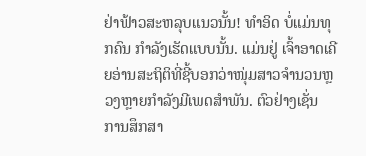ຢ່າຟ້າວສະຫລຸບແນວນັ້ນ! ທຳອິດ ບໍ່ແມ່ນທຸກຄົນ ກຳລັງເຮັດແບບນັ້ນ. ແມ່ນຢູ່ ເຈົ້າອາດເຄີຍອ່ານສະຖິຕິທີ່ຊີ້ບອກວ່າໜຸ່ມສາວຈຳນວນຫຼວງຫຼາຍກຳລັງມີເພດສຳພັນ. ຕົວຢ່າງເຊັ່ນ ການສຶກສາ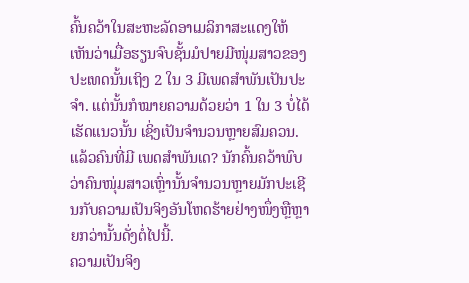ຄົ້ນຄວ້າໃນສະຫະລັດອາເມລິກາສະແດງໃຫ້ເຫັນວ່າເມື່ອຮຽນຈົບຊັ້ນມໍປາຍມີໜຸ່ມສາວຂອງປະເທດນັ້ນເຖິງ 2 ໃນ 3 ມີເພດສຳພັນເປັນປະຈຳ. ແຕ່ນັ້ນກໍໝາຍຄວາມດ້ວຍວ່າ 1 ໃນ 3 ບໍ່ໄດ້ເຮັດແນວນັ້ນ ເຊິ່ງເປັນຈຳນວນຫຼາຍສົມຄວນ. ແລ້ວຄົນທີ່ມີ ເພດສຳພັນເດ? ນັກຄົ້ນຄວ້າພົບວ່າຄົນໜຸ່ມສາວເຫຼົ່ານັ້ນຈຳນວນຫຼາຍມັກປະເຊີນກັບຄວາມເປັນຈິງອັນໂຫດຮ້າຍຢ່າງໜຶ່ງຫຼືຫຼາຍກວ່ານັ້ນດັ່ງຕໍ່ໄປນີ້.
ຄວາມເປັນຈິງ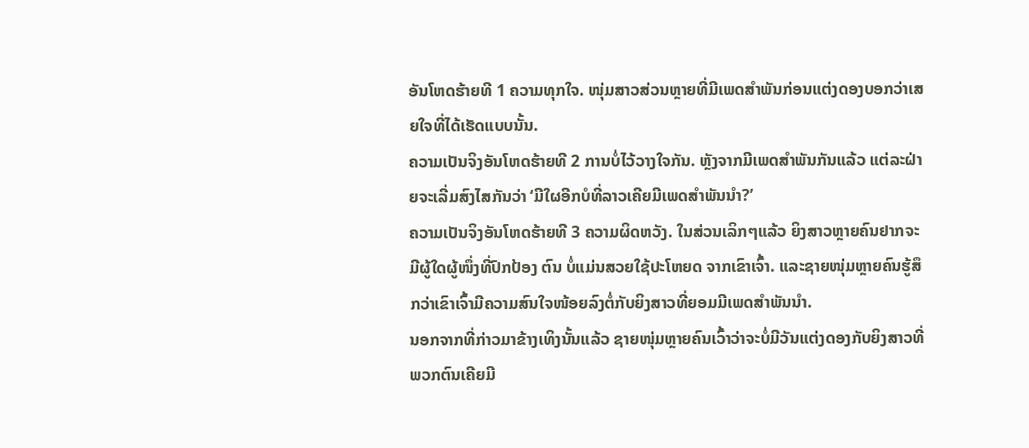ອັນໂຫດຮ້າຍທີ 1 ຄວາມທຸກໃຈ. ໜຸ່ມສາວສ່ວນຫຼາຍທີ່ມີເພດສຳພັນກ່ອນແຕ່ງດອງບອກວ່າເສຍໃຈທີ່ໄດ້ເຮັດແບບນັ້ນ.
ຄວາມເປັນຈິງອັນໂຫດຮ້າຍທີ 2 ການບໍ່ໄວ້ວາງໃຈກັນ. ຫຼັງຈາກມີເພດສຳພັນກັນແລ້ວ ແຕ່ລະຝ່າຍຈະເລີ່ມສົງໄສກັນວ່າ ‘ມີໃຜອີກບໍທີ່ລາວເຄີຍມີເພດສຳພັນນຳ?’
ຄວາມເປັນຈິງອັນໂຫດຮ້າຍທີ 3 ຄວາມຜິດຫວັງ. ໃນສ່ວນເລິກໆແລ້ວ ຍິງສາວຫຼາຍຄົນຢາກຈະມີຜູ້ໃດຜູ້ໜຶ່ງທີ່ປົກປ້ອງ ຕົນ ບໍ່ແມ່ນສວຍໃຊ້ປະໂຫຍດ ຈາກເຂົາເຈົ້າ. ແລະຊາຍໜຸ່ມຫຼາຍຄົນຮູ້ສຶກວ່າເຂົາເຈົ້າມີຄວາມສົນໃຈໜ້ອຍລົງຕໍ່ກັບຍິງສາວທີ່ຍອມມີເພດສຳພັນນຳ.
ນອກຈາກທີ່ກ່າວມາຂ້າງເທິງນັ້ນແລ້ວ ຊາຍໜຸ່ມຫຼາຍຄົນເວົ້າວ່າຈະບໍ່ມີວັນແຕ່ງດອງກັບຍິງສາວທີ່ພວກຕົນເຄີຍມີ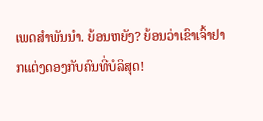ເພດສຳພັນນຳ. ຍ້ອນຫຍັງ? ຍ້ອນວ່າເຂົາເຈົ້າຢາກແຕ່ງດອງກັບຄົນທີ່ບໍລິສຸດ!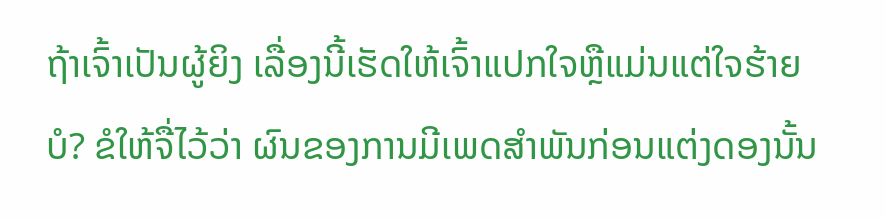ຖ້າເຈົ້າເປັນຜູ້ຍິງ ເລື່ອງນີ້ເຮັດໃຫ້ເຈົ້າແປກໃຈຫຼືແມ່ນແຕ່ໃຈຮ້າຍບໍ? ຂໍໃຫ້ຈື່ໄວ້ວ່າ ຜົນຂອງການມີເພດສຳພັນກ່ອນແຕ່ງດອງນັ້ນ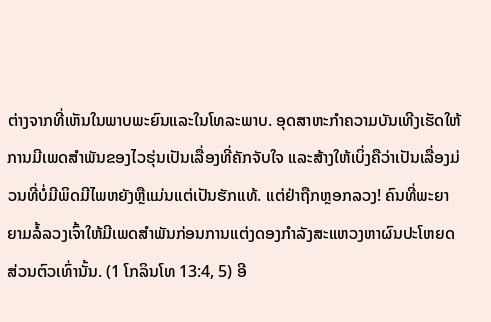ຕ່າງຈາກທີ່ເຫັນໃນພາບພະຍົນແລະໃນໂທລະພາບ. ອຸດສາຫະກຳຄວາມບັນເທີງເຮັດໃຫ້ການມີເພດສຳພັນຂອງໄວຮຸ່ນເປັນເລື່ອງທີ່ຄັກຈັບໃຈ ແລະສ້າງໃຫ້ເບິ່ງຄືວ່າເປັນເລື່ອງມ່ວນທີ່ບໍ່ມີພິດມີໄພຫຍັງຫຼືແມ່ນແຕ່ເປັນຮັກແທ້. ແຕ່ຢ່າຖືກຫຼອກລວງ! ຄົນທີ່ພະຍາຍາມລໍ້ລວງເຈົ້າໃຫ້ມີເພດສຳພັນກ່ອນການແຕ່ງດອງກຳລັງສະແຫວງຫາຜົນປະໂຫຍດສ່ວນຕົວເທົ່ານັ້ນ. (1 ໂກລິນໂທ 13:4, 5) ອີ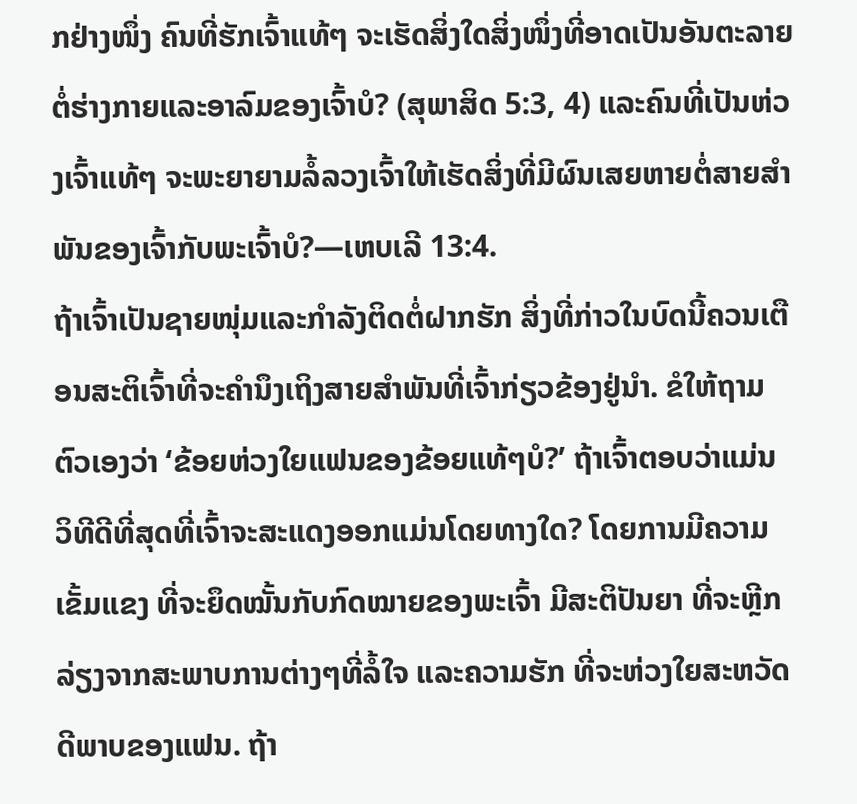ກຢ່າງໜຶ່ງ ຄົນທີ່ຮັກເຈົ້າແທ້ໆ ຈະເຮັດສິ່ງໃດສິ່ງໜຶ່ງທີ່ອາດເປັນອັນຕະລາຍຕໍ່ຮ່າງກາຍແລະອາລົມຂອງເຈົ້າບໍ? (ສຸພາສິດ 5:3, 4) ແລະຄົນທີ່ເປັນຫ່ວງເຈົ້າແທ້ໆ ຈະພະຍາຍາມລໍ້ລວງເຈົ້າໃຫ້ເຮັດສິ່ງທີ່ມີຜົນເສຍຫາຍຕໍ່ສາຍສຳພັນຂອງເຈົ້າກັບພະເຈົ້າບໍ?—ເຫບເລີ 13:4.
ຖ້າເຈົ້າເປັນຊາຍໜຸ່ມແລະກຳລັງຕິດຕໍ່ຝາກຮັກ ສິ່ງທີ່ກ່າວໃນບົດນີ້ຄວນເຕືອນສະຕິເຈົ້າທີ່ຈະຄຳນຶງເຖິງສາຍສຳພັນທີ່ເຈົ້າກ່ຽວຂ້ອງຢູ່ນຳ. ຂໍໃຫ້ຖາມຕົວເອງວ່າ ‘ຂ້ອຍຫ່ວງໃຍແຟນຂອງຂ້ອຍແທ້ໆບໍ?’ ຖ້າເຈົ້າຕອບວ່າແມ່ນ ວິທີດີທີ່ສຸດທີ່ເຈົ້າຈະສະແດງອອກແມ່ນໂດຍທາງໃດ? ໂດຍການມີຄວາມເຂັ້ມແຂງ ທີ່ຈະຍຶດໝັ້ນກັບກົດໝາຍຂອງພະເຈົ້າ ມີສະຕິປັນຍາ ທີ່ຈະຫຼີກລ່ຽງຈາກສະພາບການຕ່າງໆທີ່ລໍ້ໃຈ ແລະຄວາມຮັກ ທີ່ຈະຫ່ວງໃຍສະຫວັດດີພາບຂອງແຟນ. ຖ້າ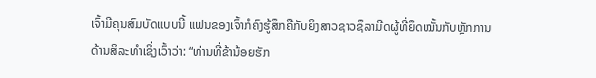ເຈົ້າມີຄຸນສົມບັດແບບນີ້ ແຟນຂອງເຈົ້າກໍຄົງຮູ້ສຶກຄືກັບຍິງສາວຊາວຊຶລາມີດຜູ້ທີ່ຍຶດໝັ້ນກັບຫຼັກການດ້ານສິລະທຳເຊິ່ງເວົ້າວ່າ: “ທ່ານທີ່ຂ້ານ້ອຍຮັກ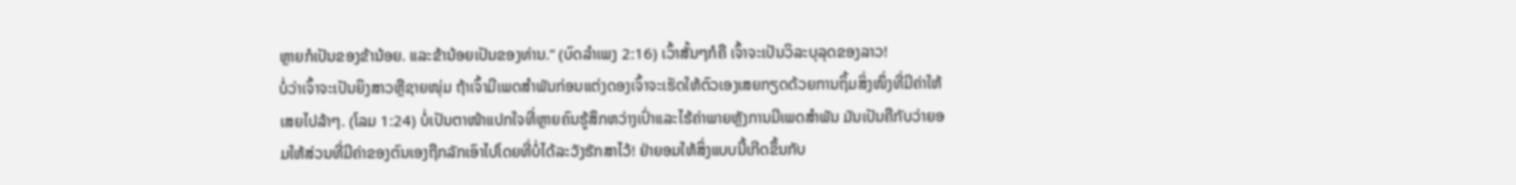ຫຼາຍກໍເປັນຂອງຂ້ານ້ອຍ. ແລະຂ້ານ້ອຍເປັນຂອງທ່ານ.” (ບົດລຳເພງ 2:16) ເວົ້າສັ້ນໆກໍຄື ເຈົ້າຈະເປັນວິລະບຸລຸດຂອງລາວ!
ບໍ່ວ່າເຈົ້າຈະເປັນຍິງສາວຫຼືຊາຍໜຸ່ມ ຖ້າເຈົ້າມີເພດສຳພັນກ່ອນແຕ່ງດອງເຈົ້າຈະເຮັດໃຫ້ຕົວເອງເສຍກຽດດ້ວຍການຖິ້ມສິ່ງໜຶ່ງທີ່ມີຄ່າໃຫ້ເສຍໄປລ້າໆ. (ໂລມ 1:24) ບໍ່ເປັນຕາໜ້າແປກໃຈທີ່ຫຼາຍຄົນຮູ້ສຶກຫວ່າງເປົ່າແລະໄຮ້ຄ່າພາຍຫຼັງການມີເພດສຳພັນ ມັນເປັນຄືກັບວ່າຍອມໃຫ້ສ່ວນທີ່ມີຄ່າຂອງຕົນເອງຖືກລັກເອົາໄປໂດຍທີ່ບໍ່ໄດ້ລະວັງຮັກສາໄວ້! ຢ່າຍອມໃຫ້ສິ່ງແບບນີ້ເກີດຂຶ້ນກັບ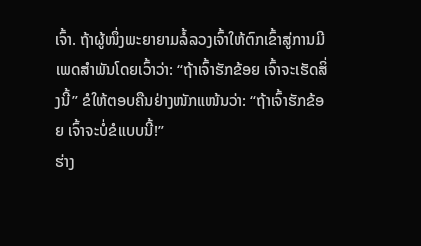ເຈົ້າ. ຖ້າຜູ້ໜຶ່ງພະຍາຍາມລໍ້ລວງເຈົ້າໃຫ້ຕົກເຂົ້າສູ່ການມີເພດສຳພັນໂດຍເວົ້າວ່າ: “ຖ້າເຈົ້າຮັກຂ້ອຍ ເຈົ້າຈະເຮັດສິ່ງນີ້” ຂໍໃຫ້ຕອບຄືນຢ່າງໜັກແໜ້ນວ່າ: “ຖ້າເຈົ້າຮັກຂ້ອຍ ເຈົ້າຈະບໍ່ຂໍແບບນີ້!”
ຮ່າງ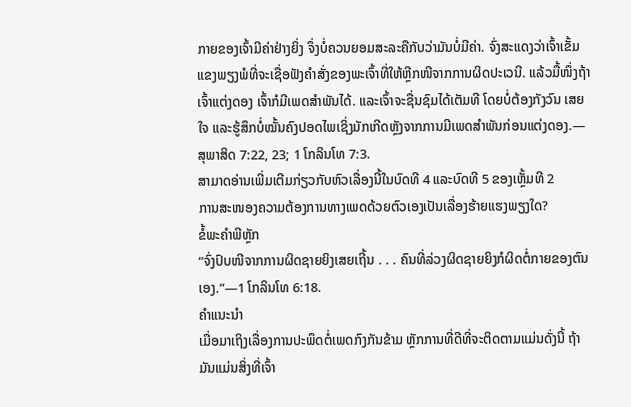ກາຍຂອງເຈົ້າມີຄ່າຢ່າງຍິ່ງ ຈຶ່ງບໍ່ຄວນຍອມສະລະຄືກັບວ່າມັນບໍ່ມີຄ່າ. ຈົ່ງສະແດງວ່າເຈົ້າເຂັ້ມແຂງພຽງພໍທີ່ຈະເຊື່ອຟັງຄຳສັ່ງຂອງພະເຈົ້າທີ່ໃຫ້ຫຼີກໜີຈາກການຜິດປະເວນີ. ແລ້ວມື້ໜຶ່ງຖ້າເຈົ້າແຕ່ງດອງ ເຈົ້າກໍມີເພດສຳພັນໄດ້. ແລະເຈົ້າຈະຊື່ນຊົມໄດ້ເຕັມທີ ໂດຍບໍ່ຕ້ອງກັງວົນ ເສຍໃຈ ແລະຮູ້ສຶກບໍ່ໝັ້ນຄົງປອດໄພເຊິ່ງມັກເກີດຫຼັງຈາກການມີເພດສຳພັນກ່ອນແຕ່ງດອງ.—ສຸພາສິດ 7:22, 23; 1 ໂກລິນໂທ 7:3.
ສາມາດອ່ານເພີ່ມເຕີມກ່ຽວກັບຫົວເລື່ອງນີ້ໃນບົດທີ 4 ແລະບົດທີ 5 ຂອງເຫຼັ້ມທີ 2
ການສະໜອງຄວາມຕ້ອງການທາງເພດດ້ວຍຕົວເອງເປັນເລື່ອງຮ້າຍແຮງພຽງໃດ?
ຂໍ້ພະຄຳພີຫຼັກ
“ຈົ່ງປົບໜີຈາກການຜິດຊາຍຍິງເສຍເຖີ້ນ . . . ຄົນທີ່ລ່ວງຜິດຊາຍຍິງກໍຜິດຕໍ່ກາຍຂອງຕົນເອງ.”—1 ໂກລິນໂທ 6:18.
ຄຳແນະນຳ
ເມື່ອມາເຖິງເລື່ອງການປະພຶດຕໍ່ເພດກົງກັນຂ້າມ ຫຼັກການທີ່ດີທີ່ຈະຕິດຕາມແມ່ນດັ່ງນີ້ ຖ້າມັນແມ່ນສິ່ງທີ່ເຈົ້າ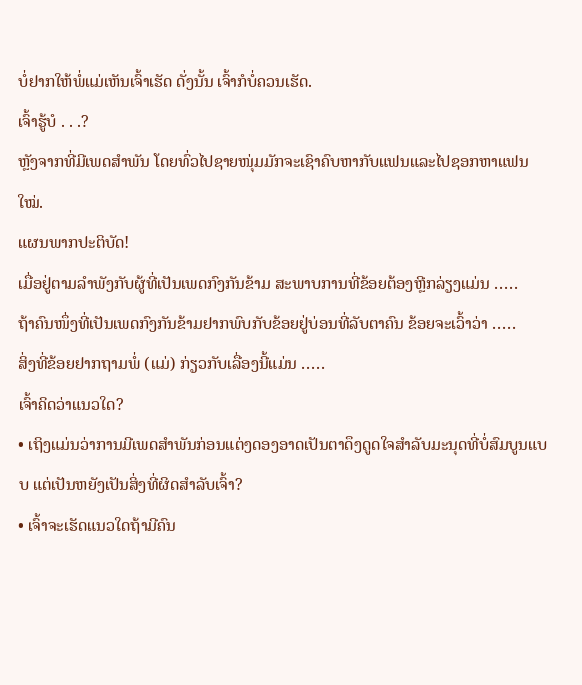ບໍ່ຢາກໃຫ້ພໍ່ແມ່ເຫັນເຈົ້າເຮັດ ດັ່ງນັ້ນ ເຈົ້າກໍບໍ່ຄວນເຮັດ.
ເຈົ້າຮູ້ບໍ . . .?
ຫຼັງຈາກທີ່ມີເພດສຳພັນ ໂດຍທົ່ວໄປຊາຍໜຸ່ມມັກຈະເຊົາຄົບຫາກັບແຟນແລະໄປຊອກຫາແຟນໃໝ່.
ແຜນພາກປະຕິບັດ!
ເມື່ອຢູ່ຕາມລຳພັງກັບຜູ້ທີ່ເປັນເພດກົງກັນຂ້າມ ສະພາບການທີ່ຂ້ອຍຕ້ອງຫຼີກລ່ຽງແມ່ນ ․․․․․
ຖ້າຄົນໜຶ່ງທີ່ເປັນເພດກົງກັນຂ້າມຢາກພົບກັບຂ້ອຍຢູ່ບ່ອນທີ່ລັບຕາຄົນ ຂ້ອຍຈະເວົ້າວ່າ ․․․․․
ສິ່ງທີ່ຂ້ອຍຢາກຖາມພໍ່ (ແມ່) ກ່ຽວກັບເລື່ອງນີ້ແມ່ນ ․․․․․
ເຈົ້າຄິດວ່າແນວໃດ?
• ເຖິງແມ່ນວ່າການມີເພດສຳພັນກ່ອນແຕ່ງດອງອາດເປັນຕາດຶງດູດໃຈສຳລັບມະນຸດທີ່ບໍ່ສົມບູນແບບ ແຕ່ເປັນຫຍັງເປັນສິ່ງທີ່ຜິດສຳລັບເຈົ້າ?
• ເຈົ້າຈະເຮັດແນວໃດຖ້າມີຄົນ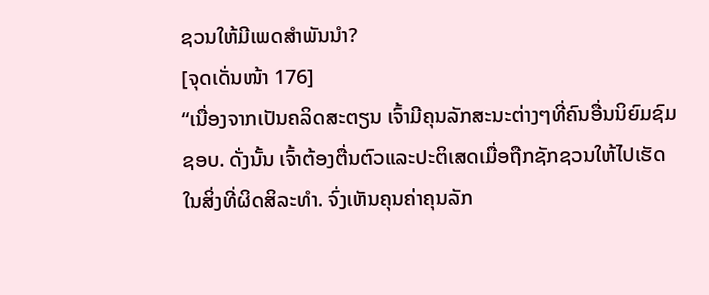ຊວນໃຫ້ມີເພດສຳພັນນຳ?
[ຈຸດເດັ່ນໜ້າ 176]
“ເນື່ອງຈາກເປັນຄລິດສະຕຽນ ເຈົ້າມີຄຸນລັກສະນະຕ່າງໆທີ່ຄົນອື່ນນິຍົມຊົມຊອບ. ດັ່ງນັ້ນ ເຈົ້າຕ້ອງຕື່ນຕົວແລະປະຕິເສດເມື່ອຖືກຊັກຊວນໃຫ້ໄປເຮັດໃນສິ່ງທີ່ຜິດສິລະທຳ. ຈົ່ງເຫັນຄຸນຄ່າຄຸນລັກ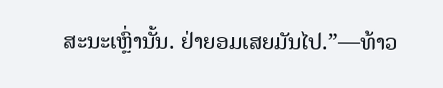ສະນະເຫຼົ່ານັ້ນ. ຢ່າຍອມເສຍມັນໄປ.”—ທ້າວ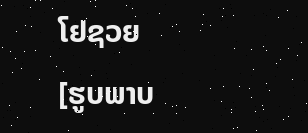ໂຢຊວຍ
[ຮູບພາບ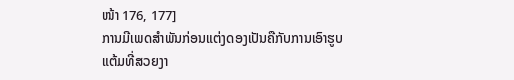ໜ້າ 176, 177]
ການມີເພດສຳພັນກ່ອນແຕ່ງດອງເປັນຄືກັບການເອົາຮູບແຕ້ມທີ່ສວຍງາ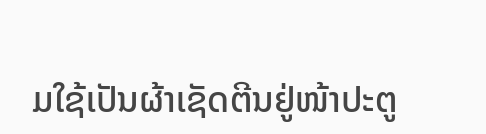ມໃຊ້ເປັນຜ້າເຊັດຕີນຢູ່ໜ້າປະຕູ